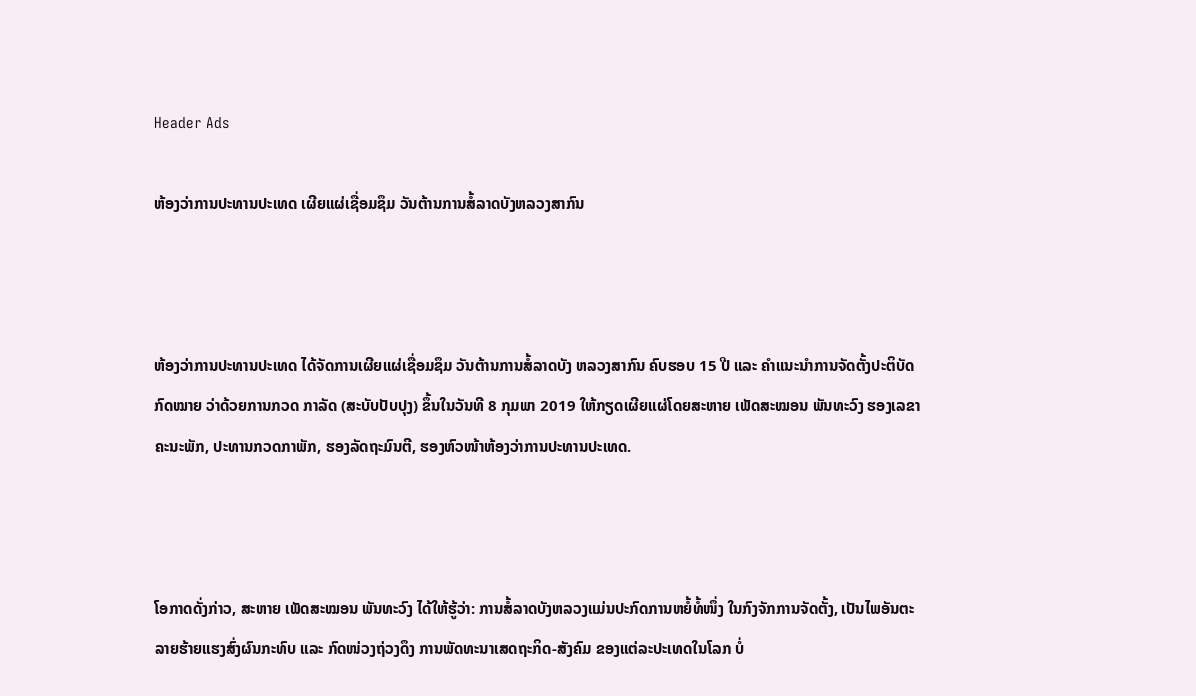Header Ads

ຫ້ອງວ່າການປະທານປະເທດ ເຜີຍແຜ່ເຊື່ອມຊຶມ ວັນຕ້ານການສໍ້ລາດບັງຫລວງສາກົນ



ຫ້ອງວ່າການປະທານປະເທດ ໄດ້ຈັດການເຜີຍແຜ່ເຊື່ອມຊຶມ ວັນຕ້ານການສໍ້ລາດບັງ ຫລວງສາກົນ ຄົບຮອບ 15 ປີ ແລະ ຄຳແນະນຳການຈັດຕັ້ງປະຕິບັດກົດໝາຍ ວ່າດ້ວຍການກວດ ກາລັດ (ສະບັບປັບປຸງ) ຂຶ້ນໃນວັນທີ 8 ກຸມພາ 2019 ໃຫ້ກຽດເຜີຍແຜ່ໂດຍສະຫາຍ ເພັດສະໝອນ ພັນທະວົງ ຮອງເລຂາຄະນະພັກ, ປະທານກວດກາພັກ, ຮອງລັດຖະມົນຕີ, ຮອງຫົວໜ້າຫ້ອງວ່າການປະທານປະເທດ.



ໂອກາດດັ່ງກ່າວ, ສະຫາຍ ເພັດສະໝອນ ພັນທະວົງ ໄດ້ໃຫ້ຮູ້ວ່າ: ການສໍ້ລາດບັງຫລວງແມ່ນປະກົດການຫຍໍ້ທໍ້ໜຶ່ງ ໃນກົງຈັກການຈັດຕັ້ງ, ເປັນໄພອັນຕະລາຍຮ້າຍແຮງສົ່ງຜົນກະທົບ ແລະ ກົດໜ່ວງຖ່ວງດຶງ ການພັດທະນາເສດຖະກິດ-ສັງຄົມ ຂອງແຕ່ລະປະເທດໃນໂລກ ບໍ່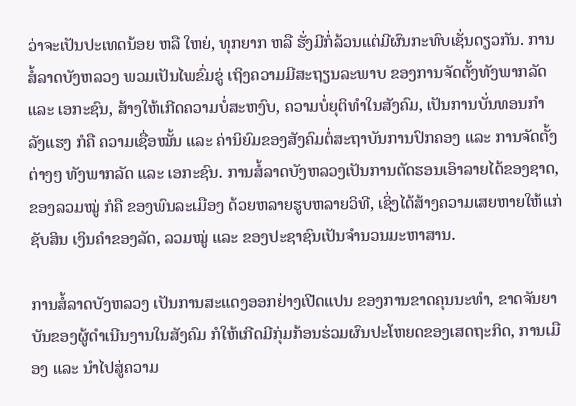ວ່າຈະເປັນປະເທດນ້ອຍ ຫລື ໃຫຍ່, ທຸກຍາກ ຫລື ຮັ່ງມີກໍ່ລ້ວນແຕ່ມີຜົນກະທົບເຊັ່ນດຽວກັນ. ການສໍ້ລາດບັງຫລວງ ພວມເປັນໄພຂົ່ມຂູ່ ເຖິງຄວາມມີສະຖຽນລະພາບ ຂອງການຈັດຕັ້ງທັງພາກລັດ ແລະ ເອກະຊົນ, ສ້າງໃຫ້ເກີດຄວາມບໍ່ສະຫງົບ, ຄວາມບໍ່ຍຸຕິທຳໃນສັງຄົມ, ເປັນການບັ່ນທອນກຳລັງແຮງ ກໍຄື ຄວາມເຊື່ອໝັ້ນ ແລະ ຄ່ານິຍົມຂອງສັງຄົມຕໍ່ສະຖາບັນການປົກຄອງ ແລະ ການຈັດຕັ້ງຕ່າງໆ ທັງພາກລັດ ແລະ ເອກະຊົນ. ການສໍ້ລາດບັງຫລວງເປັນການຕັດຮອນເອົາລາຍໄດ້ຂອງຊາດ, ຂອງລວມໝູ່ ກໍຄື ຂອງພົນລະເມືອງ ດ້ວຍຫລາຍຮູບຫລາຍວິທີ, ເຊິ່ງໄດ້ສ້າງຄວາມເສຍຫາຍໃຫ້ແກ່ຊັບສິນ ເງິນຄຳຂອງລັດ, ລວມໝູ່ ແລະ ຂອງປະຊາຊົນເປັນຈຳນວນມະຫາສານ.

ການສໍ້ລາດບັງຫລວງ ເປັນການສະແດງອອກຢ່າງເປີດແປນ ຂອງການຂາດຄຸນນະທຳ, ຂາດຈັນຍາບັນຂອງຜູ້ດຳເນີນງານໃນສັງຄົມ ກໍໃຫ້ເກີດມີກຸ່ມກ້ອນຮ່ວມຜົນປະໂຫຍດຂອງເສດຖະກິດ, ການເມືອງ ແລະ ນຳໄປສູ່ຄວາມ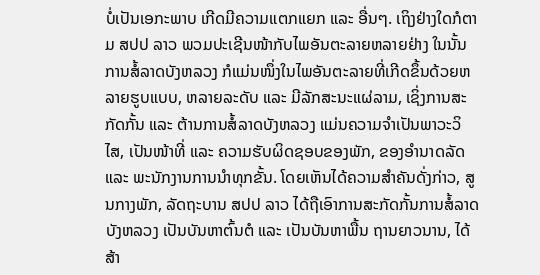ບໍ່ເປັນເອກະພາບ ເກີດມີຄວາມແຕກແຍກ ແລະ ອື່ນໆ. ເຖິງຢ່າງໃດກໍຕາມ ສປປ ລາວ ພວມປະເຊີນໜ້າກັບໄພອັນຕະລາຍຫລາຍຢ່າງ ໃນນັ້ນການສໍ້ລາດບັງຫລວງ ກໍແມ່ນໜຶ່ງໃນໄພອັນຕະລາຍທີ່ເກີດຂຶ້ນດ້ວຍຫລາຍຮູບແບບ, ຫລາຍລະດັບ ແລະ ມີລັກສະນະແຜ່ລາມ, ເຊິ່ງການສະກັດກັ້ນ ແລະ ຕ້ານການສໍ້ລາດບັງຫລວງ ແມ່ນຄວາມຈຳເປັນພາວະວິໄສ, ເປັນໜ້າທີ່ ແລະ ຄວາມຮັບຜິດຊອບຂອງພັກ, ຂອງອຳນາດລັດ ແລະ ພະນັກງານການນຳທຸກຂັ້ນ. ໂດຍເຫັນໄດ້ຄວາມສຳຄັນດັ່ງກ່າວ, ສູນກາງພັກ, ລັດຖະບານ ສປປ ລາວ ໄດ້ຖືເອົາການສະກັດກັ້ນການສໍ້ລາດບັງຫລວງ ເປັນບັນຫາຕົ້ນຕໍ ແລະ ເປັນບັນຫາພື້ນ ຖານຍາວນານ, ໄດ້ສ້າ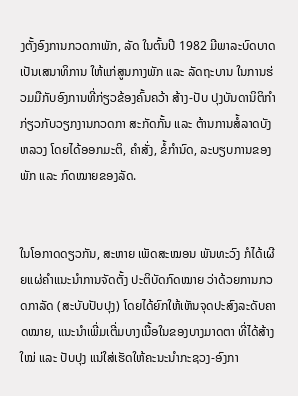ງຕັ້ງອົງການກວດກາພັກ, ລັດ ໃນຕົ້ນປີ 1982 ມີພາລະບົດບາດເປັນເສນາທິການ ໃຫ້ແກ່ສູນກາງພັກ ແລະ ລັດຖະບານ ໃນການຮ່ວມມືກັບອົງການທີ່ກ່ຽວຂ້ອງຄົ້ນຄວ້າ ສ້າງ-ປັບ ປຸງບັນດານິຕິກຳ ກ່ຽວກັບວຽກງານກວດກາ ສະກັດກັ້ນ ແລະ ຕ້ານການສໍ້ລາດບັງຫລວງ ໂດຍໄດ້ອອກມະຕິ, ຄຳສັ່ງ, ຂໍ້ກຳນົດ, ລະບຽບການຂອງພັກ ແລະ ກົດໝາຍຂອງລັດ.


ໃນໂອກາດດຽວກັນ, ສະຫາຍ ເພັດສະໝອນ ພັນທະວົງ ກໍໄດ້ເຜີຍແຜ່ຄຳແນະນຳການຈັດຕັ້ງ ປະຕິບັດກົດໝາຍ ວ່າດ້ວຍການກວດກາລັດ (ສະບັບປັບປຸງ) ໂດຍໄດ້ຍົກໃຫ້ເຫັນຈຸດປະສົງລະດັບຄາດໝາຍ, ແນະນຳເພີ່ມເຕີ່ມບາງເນື້ອໃນຂອງບາງມາດຕາ ທີ່ໄດ້ສ້າງໃໝ່ ແລະ ປັບປຸງ ແນ່ໃສ່ເຮັດໃຫ້ຄະນະນຳກະຊວງ-ອົງກາ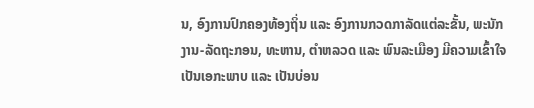ນ, ອົງການປົກຄອງທ້ອງຖິ່ນ ແລະ ອົງການກວດກາລັດແຕ່ລະຂັ້ນ, ພະນັກງານ-ລັດຖະກອນ, ທະຫານ, ຕຳຫລວດ ແລະ ພົນລະເມືອງ ມີຄວາມເຂົ້າໃຈ ເປັນເອກະພາບ ແລະ ເປັນບ່ອນ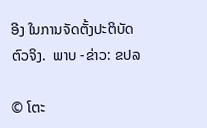ອີງ ໃນການຈັດຕັ້ງປະຕິບັດຕົວຈິງ.  ພາບ -ຂ່າວ: ຂປລ

© ໂຕະ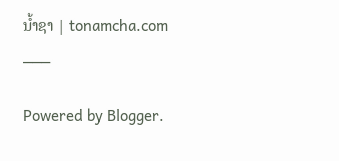ນໍ້າຊາ | tonamcha.com
___

Powered by Blogger.